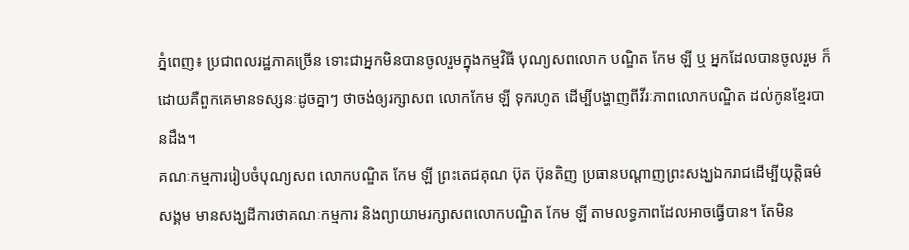ភ្នំពេញ៖ ប្រជាពលរដ្ឋភាគច្រើន ទោះជាអ្នកមិនបានចូលរួមក្នុងកម្មវិធី បុណ្យសពលោក បណ្ឌិត កែម ឡី ឬ អ្នកដែលបានចូលរួម ក៏ដោយគឺពួកគេមានទស្សនៈដូចគ្នាៗ ថាចង់ឲ្យរក្សាសព លោកកែម ឡី ទុករហូត ដើម្បីបង្ហាញពីវីរៈភាពលោកបណ្ឌិត ដល់កូនខ្មែរបានដឹង។
គណៈកម្មការរៀបចំបុណ្យសព លោកបណ្ឌិត កែម ឡី ព្រះតេជគុណ ប៊ុត ប៊ុនតិញ ប្រធានបណ្ដាញព្រះសង្ឃឯករាជដើម្បីយុត្តិធម៌សង្គម មានសង្ឃដីការថាគណៈកម្មការ និងព្យាយាមរក្សាសពលោកបណ្ឌិត កែម ឡី តាមលទ្ធភាពដែលអាចធ្វើបាន។ តែមិន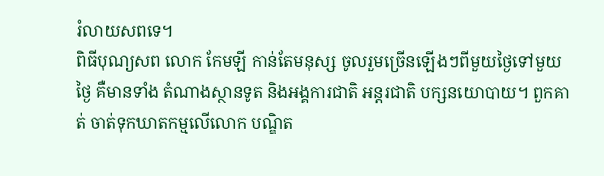រំលាយសពទេ។
ពិធីបុណ្យសព លោក កែមឡី កាន់តែមនុស្ស ចូលរួមច្រើនឡើងៗពីមួយថ្ងៃទៅមួយថ្ងៃ គឺមានទាំង តំណាងស្ថានទូត និងអង្គការជាតិ អន្តរជាតិ បក្សនយោបាយ។ ពួកគាត់ ចាត់ទុកឃាតកម្មលើលោក បណ្ឌិត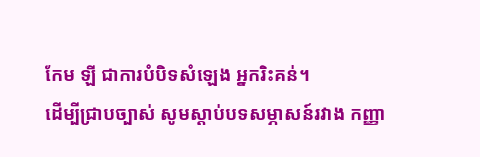កែម ឡី ជាការបំបិទសំឡេង អ្នករិះគន់។
ដើម្បីជ្រាបច្បាស់ សូមស្ដាប់បទសម្ភាសន៍រវាង កញ្ញា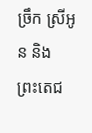ច្រឹក ស្រីអូន និង ព្រះតេជ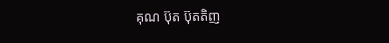គុណ ប៊ុត ប៊ុតតិញ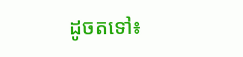ដូចតទៅ៖